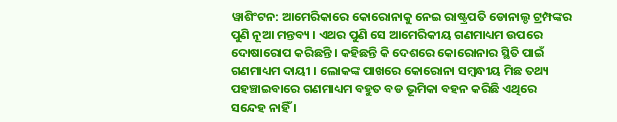ୱାଶିଂଟନ: ଆମେରିକାରେ କୋରୋନାକୁ ନେଇ ରାଷ୍ଟ୍ରପତି ଡୋନାଲ୍ଡ ଟ୍ରମ୍ପଙ୍କର ପୁଣି ନୂଆ ମନ୍ତବ୍ୟ । ଏଥର ପୁଣି ସେ ଆମେରିକୀୟ ଗଣମାଧ୍ୟମ ଉପରେ ଦୋଷାରୋପ କରିଛନ୍ତି । କହିଛନ୍ତି କି ଦେଶରେ କୋରୋନାର ସ୍ଥିତି ପାଇଁ ଗଣମାଧ୍ୟମ ଦାୟୀ । ଲୋକଙ୍କ ପାଖରେ କୋରୋନା ସମ୍ବନ୍ଧୀୟ ମିଛ ତଥ୍ୟ ପହଞ୍ଚାଇବାରେ ଗଣମାଧ୍ୟମ ବହୁତ ବଡ ଭୂମିକା ବହନ କରିଛି ଏଥିରେ ସନ୍ଦେହ ନାହିଁ ।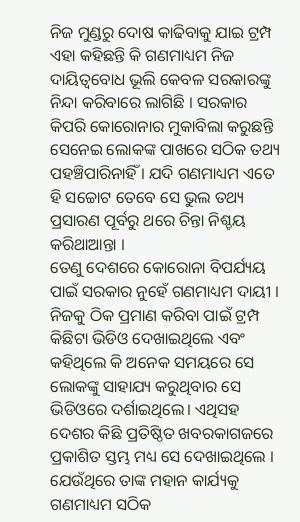ନିଜ ମୁଣ୍ଡରୁ ଦୋଷ କାଢିବାକୁ ଯାଇ ଟ୍ରମ୍ପ ଏହା କହିଛନ୍ତି କି ଗଣମାଧ୍ୟମ ନିଜ ଦାୟିତ୍ବବୋଧ ଭୂଲି କେବଳ ସରକାରଙ୍କୁ ନିନ୍ଦା କରିବାରେ ଲାଗିଛି । ସରକାର କିପରି କୋରୋନାର ମୁକାବିଲା କରୁଛନ୍ତି ସେନେଇ ଲୋକଙ୍କ ପାଖରେ ସଠିକ ତଥ୍ୟ ପହଞ୍ଚିପାରିନାହିଁ । ଯଦି ଗଣମାଧ୍ୟମ ଏତେ ହି ସଚ୍ଚୋଟ ତେବେ ସେ ଭୁଲ ତଥ୍ୟ ପ୍ରସାରଣ ପୂର୍ବରୁ ଥରେ ଚିନ୍ତା ନିଶ୍ଚୟ କରିଥାଆନ୍ତା ।
ତେଣୁ ଦେଶରେ କୋରୋନା ବିପର୍ଯ୍ୟୟ ପାଇଁ ସରକାର ନୁହେଁ ଗଣମାଧ୍ୟମ ଦାୟୀ । ନିଜକୁ ଠିକ ପ୍ରମାଣ କରିବା ପାଇଁ ଟ୍ରମ୍ପ କିଛିଟା ଭିଡିଓ ଦେଖାଇଥିଲେ ଏବଂ କହିଥିଲେ କି ଅନେକ ସମୟରେ ସେ ଲୋକଙ୍କୁ ସାହାଯ୍ୟ କରୁଥିବାର ସେ ଭିଡିଓରେ ଦର୍ଶାଇଥିଲେ। ଏଥିସହ ଦେଶର କିଛି ପ୍ରତିଷ୍ଠିତ ଖବରକାଗଜରେ ପ୍ରକାଶିତ ସ୍ତମ୍ଭ ମଧ୍ୟ ସେ ଦେଖାଇଥିଲେ । ଯେଉଁଥିରେ ତାଙ୍କ ମହାନ କାର୍ଯ୍ୟକୁ ଗଣମାଧ୍ୟମ ସଠିକ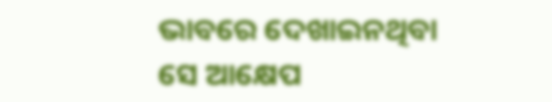ଭାବରେ ଦେଖାଇନଥିବା ସେ ଆକ୍ଷେପ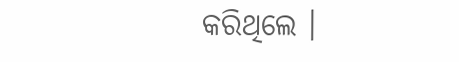କରିଥିଲେ ।